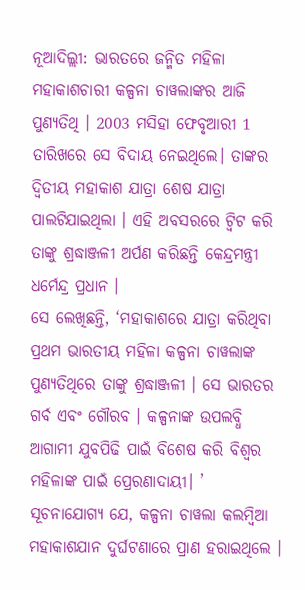ନୂଆଦିଲ୍ଲୀ: ଭାରତରେ ଜନ୍ମିତ ମହିଳା ମହାକାଶଚାରୀ କଳ୍ପନା ଚାୱଲାଙ୍କର ଆଜି ପୁଣ୍ୟତିଥି । 2003 ମସିହା ଫେବୃଆରୀ 1 ତାରିଖରେ ସେ ବିଦାୟ ନେଇଥିଲେ। ତାଙ୍କର ଦ୍ବିତୀୟ ମହାକାଶ ଯାତ୍ରା ଶେଷ ଯାତ୍ରା ପାଲଟିଯାଇଥିଲା । ଏହି ଅବସରରେ ଟ୍ବିଟ କରି ତାଙ୍କୁ ଶ୍ରଦ୍ଧାଞ୍ଜଳୀ ଅର୍ପଣ କରିଛନ୍ତି କେନ୍ଦ୍ରମନ୍ତ୍ରୀ ଧର୍ମେନ୍ଦ୍ର ପ୍ରଧାନ ।
ସେ ଲେଖିଛନ୍ତି, ‘ମହାକାଶରେ ଯାତ୍ରା କରିଥିବା ପ୍ରଥମ ଭାରତୀୟ ମହିଳା କଳ୍ପନା ଚାୱଲାଙ୍କ ପୁଣ୍ୟତିଥିରେ ତାଙ୍କୁ ଶ୍ରଦ୍ଧାଞ୍ଜଳୀ । ସେ ଭାରତର ଗର୍ବ ଏବଂ ଗୌରବ । କଳ୍ପନାଙ୍କ ଉପଲବ୍ଧି ଆଗାମୀ ଯୁବପିଢି ପାଇଁ ବିଶେଷ କରି ବିଶ୍ବର ମହିଳାଙ୍କ ପାଇଁ ପ୍ରେରଣାଦାୟୀ। ’
ସୂଚନାଯୋଗ୍ୟ ଯେ, କଳ୍ପନା ଚାୱଲା କଲମ୍ବିଆ ମହାକାଶଯାନ ଦୁର୍ଘଟଣାରେ ପ୍ରାଣ ହରାଇଥିଲେ ।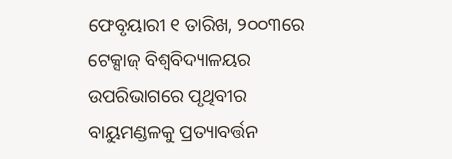ଫେବୃୟାରୀ ୧ ତାରିଖ, ୨୦୦୩ରେ ଟେକ୍ସାଜ୍ ବିଶ୍ବବିଦ୍ୟାଳୟର ଉପରିଭାଗରେ ପୃଥିବୀର ବାୟୁମଣ୍ଡଳକୁ ପ୍ରତ୍ୟାବର୍ତ୍ତନ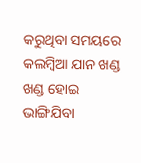କରୁଥିବା ସମୟରେ କଲମ୍ବିଆ ଯାନ ଖଣ୍ଡ ଖଣ୍ଡ ହୋଇ ଭାଙ୍ଗିଯିବା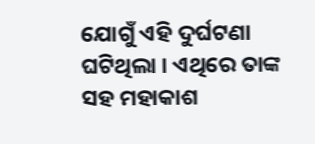ଯୋଗୁଁ ଏହି ଦୁର୍ଘଟଣା ଘଟିଥିଲା । ଏଥିରେ ତାଙ୍କ ସହ ମହାକାଶ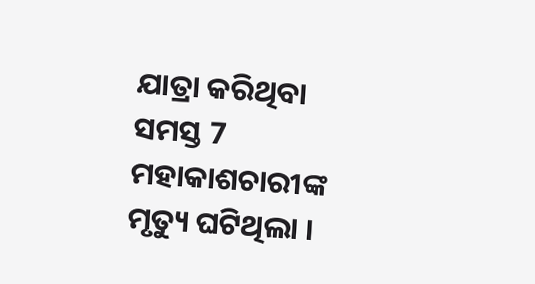ଯାତ୍ରା କରିଥିବା ସମସ୍ତ 7 ମହାକାଶଚାରୀଙ୍କ ମୃତ୍ୟୁ ଘଟିଥିଲା ।